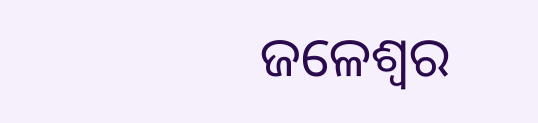ଜଳେଶ୍ୱର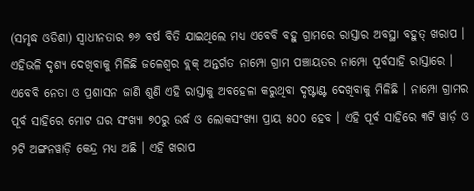(ସମୃଦ୍ଧ ଓଡିଶା) ସ୍ଵାଧୀନତାର ୭୬ ବର୍ଷ ବିତି ଯାଇଥିଲେ ମଧ୍ୟ ଏବେବି ବହୁ ଗ୍ରାମରେ ରାସ୍ତାର ଅବସ୍ଥା ବହୁତ୍ ଖରାପ । ଏହିଭଳି ଦୃଶ୍ୟ ଦେଖିବାକୁ ମିଳିଛି ଜଳେଶ୍ଵର ବ୍ଲକ୍ ଅନ୍ତର୍ଗତ ନାମ୍ପୋ ଗ୍ରାମ ପଞ୍ଚାୟତର ନାମ୍ପୋ ପୂର୍ବସାହି ରାସ୍ତାରେ । ଏବେବି ନେତା ଓ ପ୍ରଶାସନ ଜାଣି ଶୁଣି ଏହି ରାସ୍ତାକୁ ଅବହେଳା କରୁଥିବା ଦୃଷ୍ଟାଣ୍ଟ ଦେଖିବାକୁ ମିଳିଛି । ନାମ୍ପୋ ଗ୍ରାମର ପୂର୍ବ ସାହିରେ ମୋଟ ଘର ସଂଖ୍ୟା ୭୦ରୁ ଉର୍ଦ୍ଧ ଓ ଲୋକସଂଖ୍ୟା ପ୍ରାୟ ୫୦୦ ହେବ । ଏହି ପୂର୍ବ ସାହିରେ ୩ଟି ୱାର୍ଡ଼ ଓ ୨ଟି ଅଙ୍ଗନୱାଡ଼ି କେନ୍ଦ୍ର ମଧ୍ୟ ଅଛି । ଏହି ଖରାପ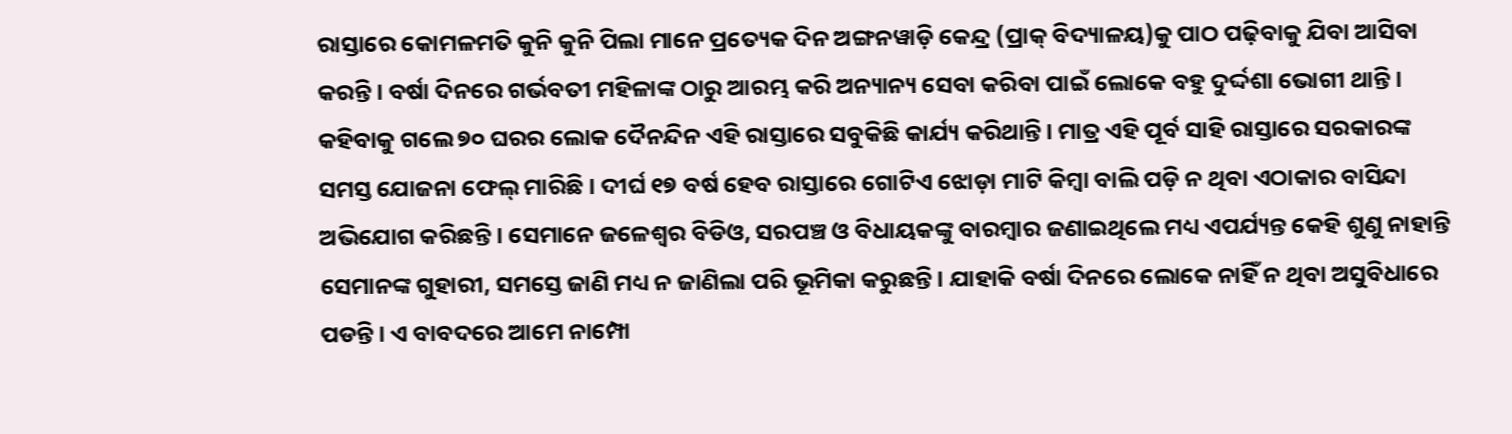ରାସ୍ତାରେ କୋମଳମତି କୁନି କୁନି ପିଲା ମାନେ ପ୍ରତ୍ୟେକ ଦିନ ଅଙ୍ଗନୱାଡ଼ି କେନ୍ଦ୍ର (ପ୍ରାକ୍ ବିଦ୍ୟାଳୟ)କୁ ପାଠ ପଢ଼ିବାକୁ ଯିବା ଆସିବା କରନ୍ତି । ବର୍ଷା ଦିନରେ ଗର୍ଭବତୀ ମହିଳାଙ୍କ ଠାରୁ ଆରମ୍ଭ କରି ଅନ୍ୟାନ୍ୟ ସେବା କରିବା ପାଇଁ ଲୋକେ ବହୁ ଦୁର୍ଦ୍ଦଶା ଭୋଗୀ ଥାନ୍ତି । କହିବାକୁ ଗଲେ ୭୦ ଘରର ଲୋକ ଦୈନନ୍ଦିନ ଏହି ରାସ୍ତାରେ ସବୁକିଛି କାର୍ଯ୍ୟ କରିଥାନ୍ତି । ମାତ୍ର ଏହି ପୂର୍ବ ସାହି ରାସ୍ତାରେ ସରକାରଙ୍କ ସମସ୍ତ ଯୋଜନା ଫେଲ୍ ମାରିଛି । ଦୀର୍ଘ ୧୭ ବର୍ଷ ହେବ ରାସ୍ତାରେ ଗୋଟିଏ ଝୋଡ଼ା ମାଟି କିମ୍ଵା ବାଲି ପଡ଼ି ନ ଥିବା ଏଠାକାର ବାସିନ୍ଦା ଅଭିଯୋଗ କରିଛନ୍ତି । ସେମାନେ ଜଳେଶ୍ଵର ବିଡିଓ, ସରପଞ୍ଚ ଓ ବିଧାୟକଙ୍କୁ ବାରମ୍ବାର ଜଣାଇଥିଲେ ମଧ୍ୟ ଏପର୍ଯ୍ୟନ୍ତ କେହି ଶୁଣୁ ନାହାନ୍ତି ସେମାନଙ୍କ ଗୁହାରୀ, ସମସ୍ତେ ଜାଣି ମଧ୍ୟ ନ ଜାଣିଲା ପରି ଭୂମିକା କରୁଛନ୍ତି । ଯାହାକି ବର୍ଷା ଦିନରେ ଲୋକେ ନାହିଁ ନ ଥିବା ଅସୁବିଧାରେ ପଡନ୍ତି । ଏ ବାବଦରେ ଆମେ ନାମ୍ପୋ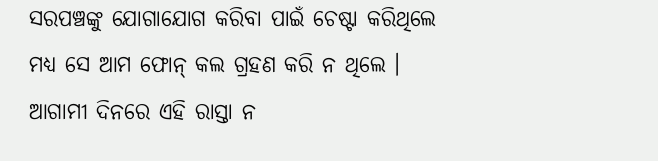ସରପଞ୍ଚଙ୍କୁ ଯୋଗାଯୋଗ କରିବା ପାଇଁ ଚେଷ୍ଟା କରିଥିଲେ ମଧ୍ୟ ସେ ଆମ ଫୋନ୍ କଲ ଗ୍ରହଣ କରି ନ ଥିଲେ । ଆଗାମୀ ଦିନରେ ଏହି ରାସ୍ତା ନ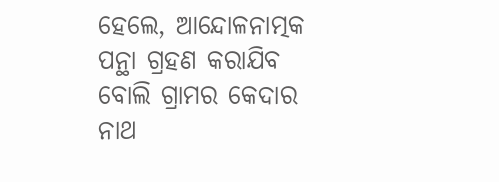ହେଲେ, ଆନ୍ଦୋଳନାତ୍ମକ ପନ୍ଥା ଗ୍ରହଣ କରାଯିବ ବୋଲି ଗ୍ରାମର କେଦାର ନାଥ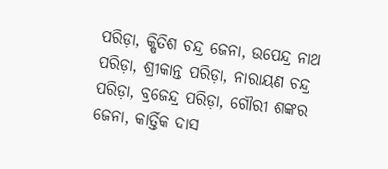ପରିଡ଼ା, କ୍ଷିତିଶ ଚନ୍ଦ୍ର ଜେନା, ଉପେନ୍ଦ୍ର ନାଥ ପରିଡ଼ା, ଶ୍ରୀକାନ୍ତ ପରିଡ଼ା, ନାରାୟଣ ଚନ୍ଦ୍ର ପରିଡ଼ା, ବ୍ରଜେନ୍ଦ୍ର ପରିଡ଼ା, ଗୌରୀ ଶଙ୍କର ଜେନା, କାର୍ତ୍ତିକ ଦାସ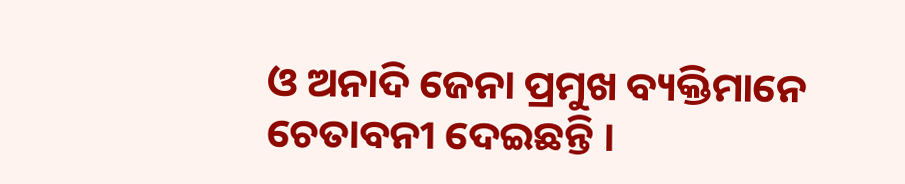ଓ ଅନାଦି ଜେନା ପ୍ରମୁଖ ବ୍ୟକ୍ତିମାନେ ଚେତାବନୀ ଦେଇଛନ୍ତି ।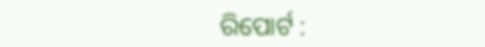ରିପୋର୍ଟ :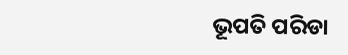ଭୂପତି ପରିଡା